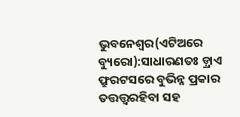ଭୁବନେଶ୍ୱର(ଏଟିଅରେ ବ୍ୟୁରୋ):ସାଧାରଣତଃ ଡ଼୍ରାଏ ଫ୍ରୁରଟସରେ ବୁଭିନ୍ନ ପ୍ରକାର ତତ୍ତତ୍ତ୍ୱରହିବା ସହ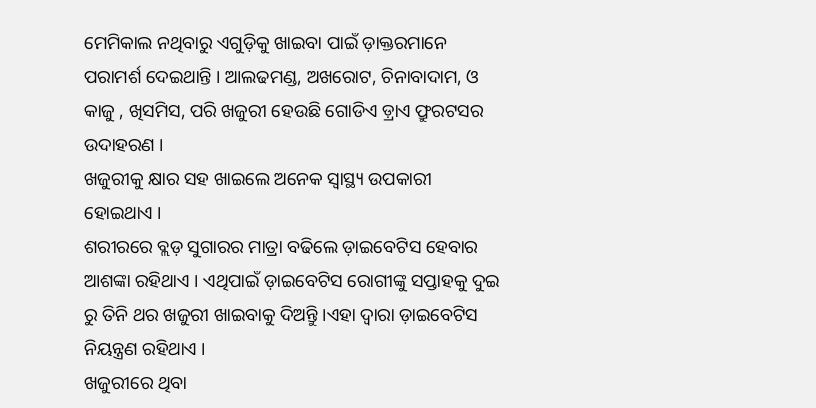ମେମିକାଲ ନଥିବାରୁ ଏଗୁଡ଼ିକୁ ଖାଇବା ପାଇଁ ଡ଼ାକ୍ତରମାନେ ପରାମର୍ଶ ଦେଇଥାନ୍ତି । ଆଲଢମଣ୍ଡ, ଅଖରୋଟ, ଚିନାବାଦାମ, ଓ କାଜୁ , ଖିସମିସ, ପରି ଖଜୁରୀ ହେଉଛି ଗୋଡିଏ ଡ଼୍ରାଏ ଫ୍ରୁରଟସର ଉଦାହରଣ ।
ଖଜୁରୀକୁ କ୍ଷାର ସହ ଖାଇଲେ ଅନେକ ସ୍ୱାସ୍ଥ୍ୟ ଉପକାରୀ ହୋଇଥାଏ ।
ଶରୀରରେ ବ୍ଲଡ଼ ସୁଗାରର ମାତ୍ରା ବଢିଲେ ଡ଼ାଇବେଟିସ ହେବାର ଆଶଙ୍କା ରହିଥାଏ । ଏଥିପାଇଁ ଡ଼ାଇବେଟିସ ରୋଗୀଙ୍କୁ ସପ୍ତାହକୁ ଦୁଇ ରୁ ତିନି ଥର ଖଜୁରୀ ଖାଇବାକୁ ଦିଅନ୍ତିୁ ।ଏହା ଦ୍ୱାରା ଡ଼ାଇବେଟିସ ନିୟନ୍ତ୍ରଣ ରହିଥାଏ ।
ଖଜୁରୀରେ ଥିବା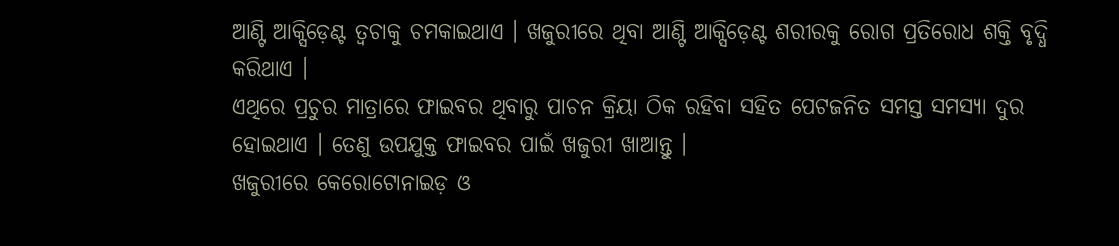ଆଣ୍ଟି ଆକ୍ସିଡ଼େଣ୍ଟ ତ୍ୱଚାକୁ ଚମକାଇଥାଏ । ଖଜୁରୀରେ ଥିବା ଆଣ୍ଟି ଆକ୍ସିଡ଼େଣ୍ଟ ଶରୀରକୁ ରୋଗ ପ୍ରତିରୋଧ ଶକ୍ତି ବୃଦ୍ଧି କରିଥାଏ ।
ଏଥିରେ ପ୍ରଚୁର ମାତ୍ରାରେ ଫାଇବର ଥିବାରୁ ପାଚନ କ୍ରିୟା ଠିକ ରହିବା ସହିତ ପେଟଜନିତ ସମସ୍ତ ସମସ୍ୟା ଦୁର ହୋଇଥାଏ । ତେଣୁ ଉପଯୁକ୍ତ ଫାଇବର ପାଇଁ ଖଜୁରୀ ଖାଆନ୍ତୁ ।
ଖଜୁରୀରେ କେରୋଟୋନାଇଡ଼ ଓ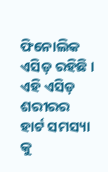ଫିନୋଲିକ ଏସିଡ଼ ରହିଛି । ଏହି ଏସିଡ଼ ଶରୀରର ହାର୍ଟ ସମସ୍ୟା କୁ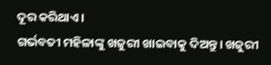ଦୂର କରିଥାଏ ।
ଗର୍ଭବତୀ ମହିଳାଙ୍କୁ ଖଜୁରୀ ଖାଇବାକୁ ଦିଅନ୍ତୁ। ଖଜୁରୀ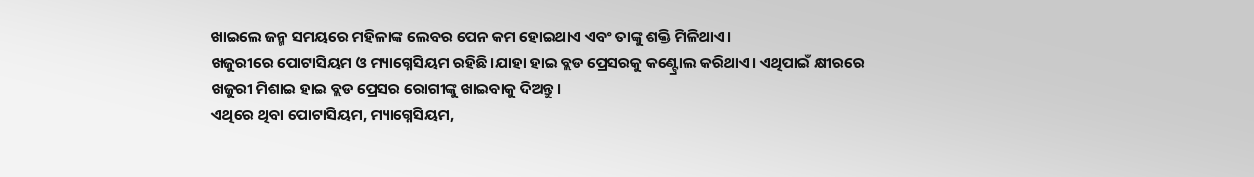ଖାଇଲେ ଜନ୍ମ ସମୟରେ ମହିଳାଙ୍କ ଲେବର ପେନ କମ ହୋଇଥାଏ ଏବଂ ତାଙ୍କୁ ଶକ୍ତି ମିଳିଥାଏ।
ଖଜୁରୀରେ ପୋଟାସିୟମ ଓ ମ୍ୟାଗ୍ନେସିୟମ ରହିଛି।ଯାହା ହାଇ ବ୍ଲଡ ପ୍ରେସରକୁ କଣ୍ଟ୍ରୋଲ କରିଥାଏ। ଏଥିପାଇଁ କ୍ଷୀରରେ ଖଜୁରୀ ମିଶାଇ ହାଇ ବ୍ଲଡ ପ୍ରେସର ରୋଗୀଙ୍କୁ ଖାଇବାକୁ ଦିଅନ୍ତୁ।
ଏଥିରେ ଥିବା ପୋଟାସିୟମ, ମ୍ୟାଗ୍ନେସିୟମ,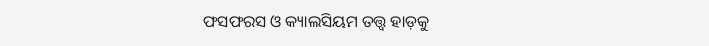ଫସଫରସ ଓ କ୍ୟାଲସିୟମ ତତ୍ତ୍ୱ ହାଡ଼କୁ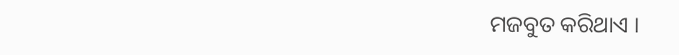ମଜବୁତ କରିଥାଏ ।